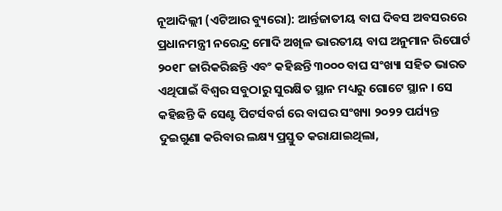ନୂଆଦିଲ୍ଲୀ (ଏଟିଆର ବ୍ୟୁରୋ): ଆର୍ନ୍ତଜାତୀୟ ବାଘ ଦିବସ ଅବସରରେ ପ୍ରଧାନମନ୍ତ୍ରୀ ନରେନ୍ଦ୍ର ମୋଦି ଅଖିଳ ଭାରତୀୟ ବାଘ ଅନୁମାନ ରିପୋର୍ଟ ୨୦୧୮ ଜାରିକରିଛନ୍ତି ଏବଂ କହିଛନ୍ତି ୩୦୦୦ ବାଘ ସଂଖ୍ୟା ସହିତ ଭାରତ ଏଥିପାଇଁ ବିଶ୍ୱର ସବୁଠାରୁ ସୁରକ୍ଷିତ ସ୍ଥାନ ମଧ୍ୟରୁ ଗୋଟେ ସ୍ଥାନ । ସେ କହିଛନ୍ତି କି ସେଣ୍ଟ ପିଟର୍ସବର୍ଗ ରେ ବାଘର ସଂଖ୍ୟା ୨୦୨୨ ପର୍ଯ୍ୟନ୍ତ ଦୁଇଗୁଣା କରିବାର ଲକ୍ଷ୍ୟ ପ୍ରସ୍ତୁତ କରାଯାଇଥିଲା,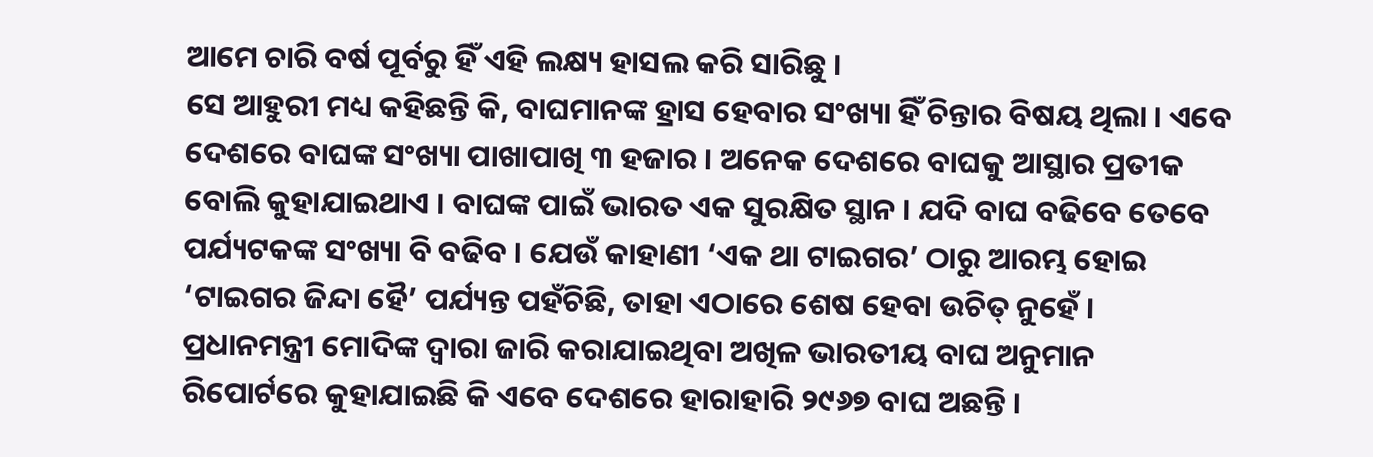ଆମେ ଚାରି ବର୍ଷ ପୂର୍ବରୁ ହିଁ ଏହି ଲକ୍ଷ୍ୟ ହାସଲ କରି ସାରିଛୁ ।
ସେ ଆହୁରୀ ମଧ୍ୟ କହିଛନ୍ତି କି, ବାଘମାନଙ୍କ ହ୍ରାସ ହେବାର ସଂଖ୍ୟା ହିଁ ଚିନ୍ତାର ବିଷୟ ଥିଲା । ଏବେ ଦେଶରେ ବାଘଙ୍କ ସଂଖ୍ୟା ପାଖାପାଖି ୩ ହଜାର । ଅନେକ ଦେଶରେ ବାଘକୁ ଆସ୍ଥାର ପ୍ରତୀକ ବୋଲି କୁହାଯାଇଥାଏ । ବାଘଙ୍କ ପାଇଁ ଭାରତ ଏକ ସୁରକ୍ଷିତ ସ୍ଥାନ । ଯଦି ବାଘ ବଢିବେ ତେବେ ପର୍ଯ୍ୟଟକଙ୍କ ସଂଖ୍ୟା ବି ବଢିବ । ଯେଉଁ କାହାଣୀ ‘ଏକ ଥା ଟାଇଗର’ ଠାରୁ ଆରମ୍ଭ ହୋଇ ‘ଟାଇଗର ଜିନ୍ଦା ହୈ’ ପର୍ଯ୍ୟନ୍ତ ପହଁଚିଛି, ତାହା ଏଠାରେ ଶେଷ ହେବା ଉଚିତ୍ ନୁହେଁ ।
ପ୍ରଧାନମନ୍ତ୍ରୀ ମୋଦିଙ୍କ ଦ୍ୱାରା ଜାରି କରାଯାଇଥିବା ଅଖିଳ ଭାରତୀୟ ବାଘ ଅନୁମାନ ରିପୋର୍ଟରେ କୁହାଯାଇଛି କି ଏବେ ଦେଶରେ ହାରାହାରି ୨୯୬୭ ବାଘ ଅଛନ୍ତି ।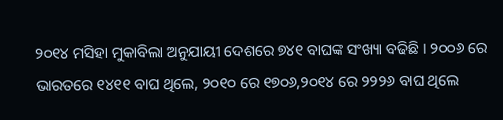୨୦୧୪ ମସିହା ମୁକାବିଲା ଅନୁଯାୟୀ ଦେଶରେ ୭୪୧ ବାଘଙ୍କ ସଂଖ୍ୟା ବଢିଛି । ୨୦୦୬ ରେ ଭାରତରେ ୧୪୧୧ ବାଘ ଥିଲେ, ୨୦୧୦ ରେ ୧୭୦୬,୨୦୧୪ ରେ ୨୨୨୬ ବାଘ ଥିଲେ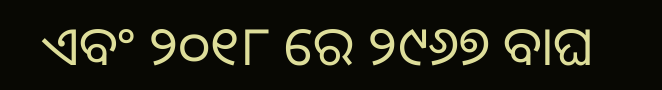ଏବଂ ୨୦୧୮ ରେ ୨୯୬୭ ବାଘ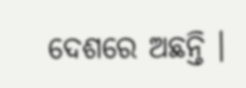ଦେଶରେ ଅଛନ୍ତି ।